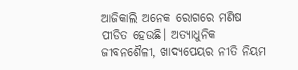ଆଜିକାଲି ଅନେକ ରୋଗରେ ମଣିଷ ପୀଡିତ ହେଉଛି। ଅତ୍ୟାଧୁନିକ ଜୀବନଶୈଳୀ, ଖାଦ୍ୟପେୟର ନୀତି ନିୟମ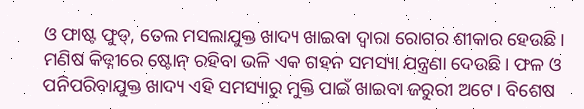ଓ ଫାଷ୍ଟ ଫୁଡ୍, ତେଲ ମସଲାଯୁକ୍ତ ଖାଦ୍ୟ ଖାଇବା ଦ୍ୱାରା ରୋଗର ଶୀକାର ହେଉଛି। ମଣିଷ କିଡ୍ନୀରେ ଷ୍ଟୋନ୍ ରହିବା ଭଳି ଏକ ଗହନ ସମସ୍ୟା ଯନ୍ତ୍ରଣା ଦେଉଛି। ଫଳ ଓ ପନିପରିବାଯୁକ୍ତ ଖାଦ୍ୟ ଏହି ସମସ୍ୟାରୁ ମୁକ୍ତି ପାଇଁ ଖାଇବା ଜରୁରୀ ଅଟେ। ବିଶେଷ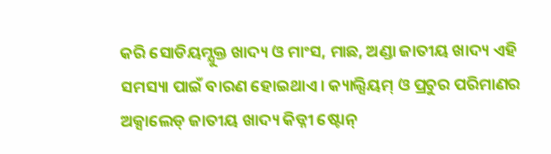କରି ସୋଡିୟମ୍ଯୁକ୍ତ ଖାଦ୍ୟ ଓ ମାଂସ, ମାଛ, ଅଣ୍ଡା ଜାତୀୟ ଖାଦ୍ୟ ଏହି ସମସ୍ୟା ପାଇଁ ବାରଣ ହୋଇଥାଏ। କ୍ୟାଲ୍ସିୟମ୍ ଓ ପ୍ରଚୁର ପରିମାଣର ଅକ୍ସାଲେଡ୍ ଜାତୀୟ ଖାଦ୍ୟ କିଡ୍ନୀ ଷ୍ଟୋନ୍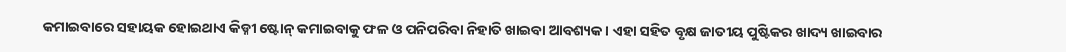କମାଇବାରେ ସହାୟକ ହୋଇଥାଏ କିଡ୍ନୀ ଷ୍ଟୋନ୍ କମାଇବାକୁ ଫଳ ଓ ପନିପରିବା ନିହାତି ଖାଇବା ଆବଶ୍ୟକ। ଏହା ସହିତ ବୃକ୍ଷ ଜାତୀୟ ପୁଷ୍ଟିକର ଖାଦ୍ୟ ଖାଇବାର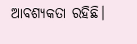ଆବଶ୍ୟକତା ରହିଛି।